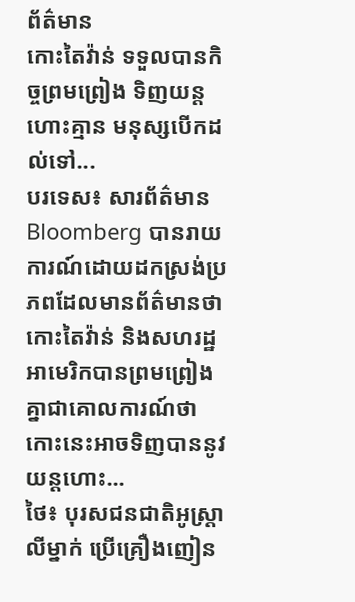ព័ត៌មាន
កោះតៃវ៉ាន់ ទទួលបានកិច្ចព្រមព្រៀង ទិញយន្តហោះគ្មាន មនុស្សបើកដល់ទៅ...
បរទេស៖ សារព័ត៌មាន Bloomberg បានរាយការណ៍ដោយដកស្រង់ប្រភពដែលមានព័ត៌មានថា កោះតៃវ៉ាន់ និងសហរដ្ឋអាមេរិកបានព្រមព្រៀង គ្នាជាគោលការណ៍ថា កោះនេះអាចទិញបាននូវយន្តហោះ...
ថៃ៖ បុរសជនជាតិអូស្រ្តាលីម្នាក់ ប្រើគ្រឿងញៀន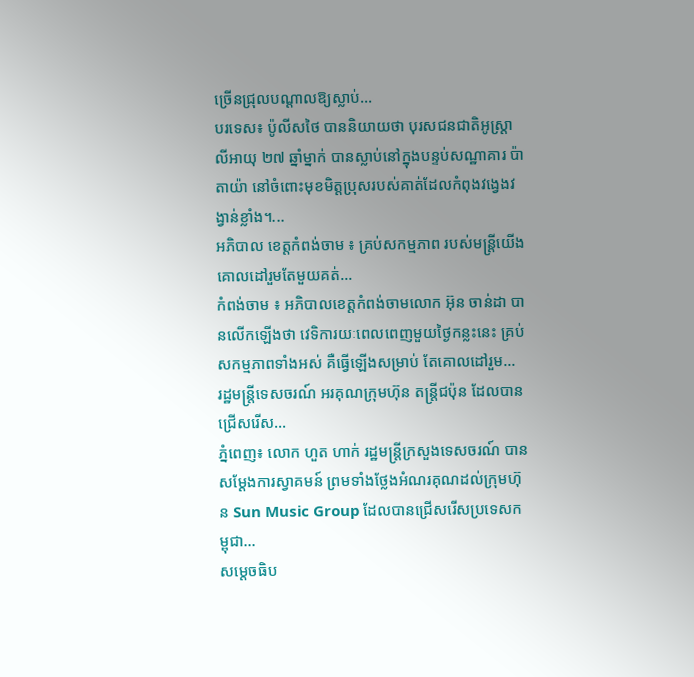ច្រើនជ្រុលបណ្តាលឱ្យស្លាប់...
បរទេស៖ ប៉ូលីសថៃ បាននិយាយថា បុរសជនជាតិអូស្ត្រាលីអាយុ ២៧ ឆ្នាំម្នាក់ បានស្លាប់នៅក្នុងបន្ទប់សណ្ឋាគារ ប៉ាតាយ៉ា នៅចំពោះមុខមិត្តប្រុសរបស់គាត់ដែលកំពុងវង្វេងវង្វាន់ខ្លាំង។...
អភិបាល ខេត្តកំពង់ចាម ៖ គ្រប់សកម្មភាព របស់មន្ត្រីយើង គោលដៅរួមតែមួយគត់...
កំពង់ចាម ៖ អភិបាលខេត្តកំពង់ចាមលោក អ៊ុន ចាន់ដា បានលើកឡើងថា វេទិការយៈពេលពេញមួយថ្ងៃកន្លះនេះ គ្រប់សកម្មភាពទាំងអស់ គឺធ្វើឡើងសម្រាប់ តែគោលដៅរួម...
រដ្ឋមន្រ្តីទេសចរណ៍ អរគុណក្រុមហ៊ុន តន្ត្រីជប៉ុន ដែលបានជ្រើសរើស...
ភ្នំពេញ៖ លោក ហួត ហាក់ រដ្ឋមន្ត្រីក្រសួងទេសចរណ៍ បានសម្ដែងការស្វាគមន៍ ព្រមទាំងថ្លែងអំណរគុណដល់ក្រុមហ៊ុន Sun Music Group ដែលបានជ្រើសរើសប្រទេសកម្ពុជា...
សម្តេចធិប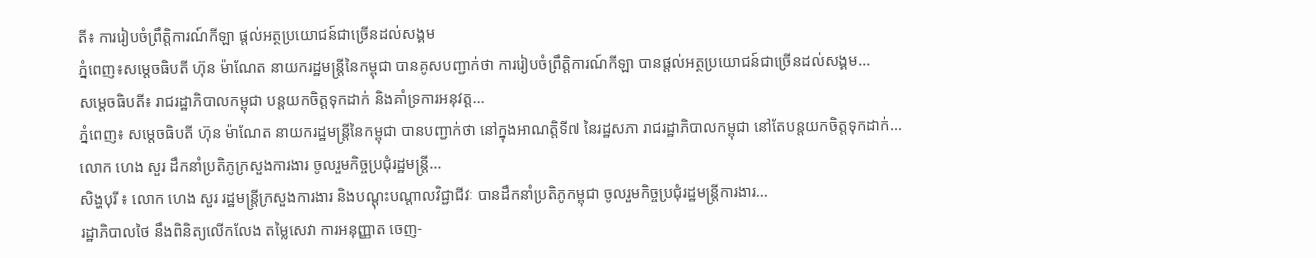តី៖ ការរៀបចំព្រឹត្តិការណ៍កីឡា ផ្តល់អត្ថប្រយោជន៍ជាច្រើនដល់សង្គម
ភ្នំពេញ៖សម្តេចធិបតី ហ៊ុន ម៉ាណែត នាយករដ្ឋមន្ត្រីនៃកម្ពុជា បានគូសបញ្ជាក់ថា ការរៀបចំព្រឹត្តិការណ៍កីឡា បានផ្តល់អត្ថប្រយោជន៍ជាច្រើនដល់សង្គម...
សម្តេចធិបតី៖ រាជរដ្ឋាភិបាលកម្ពុជា បន្តយកចិត្តទុកដាក់ និងគាំទ្រការអនុវត្ត...
ភ្នំពេញ៖ សម្តេចធិបតី ហ៊ុន ម៉ាណែត នាយករដ្ឋមន្ត្រីនៃកម្ពុជា បានបញ្ជាក់ថា នៅក្នុងអាណត្តិទី៧ នៃរដ្ឋសភា រាជរដ្ឋាភិបាលកម្ពុជា នៅតែបន្តយកចិត្តទុកដាក់...
លោក ហេង សួរ ដឹកនាំប្រតិភូក្រសួងការងារ ចូលរួមកិច្ចប្រជុំរដ្ឋមន្រ្តី...
សិង្ហបុរី ៖ លោក ហេង សួរ រដ្ឋមន្រ្តីក្រសួងការងារ និងបណ្តុះបណ្តាលវិជ្ជាជីវៈ បានដឹកនាំប្រតិភូកម្ពុជា ចូលរួមកិច្ចប្រជុំរដ្ឋមន្រ្តីការងារ...
រដ្ឋាភិបាលថៃ នឹងពិនិត្យលើកលែង តម្លៃសេវា ការអនុញ្ញាត ចេញ-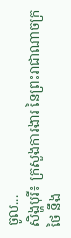ចូល...
សិង្ហបុរី៖ ក្រសួងការងារ នៃព្រះរាជាណាចក្រថៃ នឹង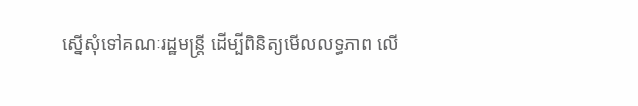ស្នើសុំទៅគណៈរដ្ឋមន្ត្រី ដើម្បីពិនិត្យមើលលទ្ធភាព លើ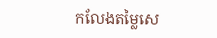កលែងតម្លៃសេ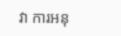វា ការអនុ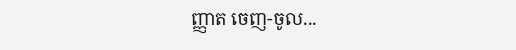ញ្ញាត ចេញ-ចូល...